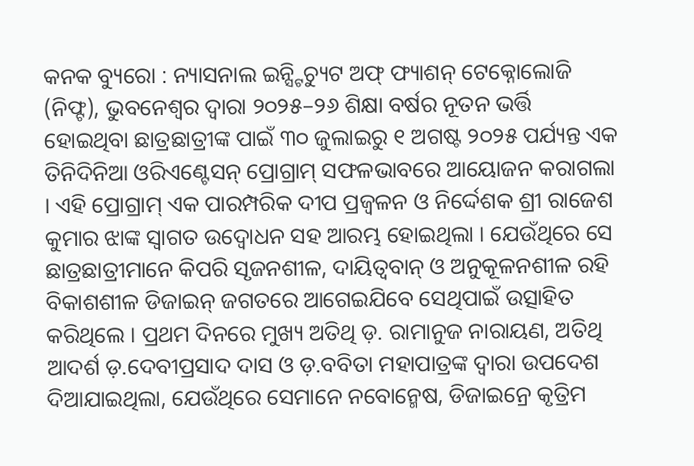କନକ ବ୍ୟୁରୋ : ନ୍ୟାସନାଲ ଇନ୍ସ୍ଟିଚ୍ୟୁଟ ଅଫ୍ ଫ୍ୟାଶନ୍ ଟେକ୍ନୋଲୋଜି (ନିଫ୍ଟ), ଭୁବନେଶ୍ୱର ଦ୍ୱାରା ୨୦୨୫–୨୬ ଶିକ୍ଷା ବର୍ଷର ନୂତନ ଭର୍ତ୍ତି ହୋଇଥିବା ଛାତ୍ରଛାତ୍ରୀଙ୍କ ପାଇଁ ୩୦ ଜୁଲାଇରୁ ୧ ଅଗଷ୍ଟ ୨୦୨୫ ପର୍ଯ୍ୟନ୍ତ ଏକ ତିନିଦିନିଆ ଓରିଏଣ୍ଟେସନ୍ ପ୍ରୋଗ୍ରାମ୍ ସଫଳଭାବରେ ଆୟୋଜନ କରାଗଲା । ଏହି ପ୍ରୋଗ୍ରାମ୍ ଏକ ପାରମ୍ପରିକ ଦୀପ ପ୍ରଜ୍ୱଳନ ଓ ନିର୍ଦ୍ଦେଶକ ଶ୍ରୀ ରାଜେଶ କୁମାର ଝାଙ୍କ ସ୍ୱାଗତ ଉଦ୍ବୋଧନ ସହ ଆରମ୍ଭ ହୋଇଥିଲା । ଯେଉଁଥିରେ ସେ ଛାତ୍ରଛାତ୍ରୀମାନେ କିପରି ସୃଜନଶୀଳ, ଦାୟିତ୍ୱବାନ୍ ଓ ଅନୁକୂଳନଶୀଳ ରହି ବିକାଶଶୀଳ ଡିଜାଇନ୍ ଜଗତରେ ଆଗେଇଯିବେ ସେଥିପାଇଁ ଉତ୍ସାହିତ କରିଥିଲେ । ପ୍ରଥମ ଦିନରେ ମୁଖ୍ୟ ଅତିଥି ଡ଼. ରାମାନୁଜ ନାରାୟଣ, ଅତିଥି ଆଦର୍ଶ ଡ଼.ଦେବୀପ୍ରସାଦ ଦାସ ଓ ଡ଼.ବବିତା ମହାପାତ୍ରଙ୍କ ଦ୍ୱାରା ଉପଦେଶ ଦିଆଯାଇଥିଲା, ଯେଉଁଥିରେ ସେମାନେ ନବୋନ୍ମେଷ, ଡିଜାଇନ୍ରେ କୃତ୍ରିମ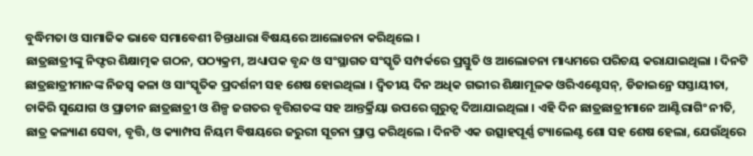ବୁଦ୍ଧିମତା ଓ ସାମାଜିକ ଭାବେ ସମାବେଶୀ ଚିନ୍ତାଧାରା ବିଷୟରେ ଆଲୋଚନା କରିଥିଲେ ।
ଛାତ୍ରଛାତ୍ରୀଙ୍କୁ ନିଫ୍ଟର ଶିକ୍ଷାତ୍ମକ ଗଠନ, ପଠ୍ୟକ୍ରମ, ଅଧ୍ୟାପକ ବୃନ୍ଦ ଓ ସଂସ୍ଥାଗତ ସଂସ୍କୃତି ସମ୍ପର୍କରେ ପ୍ରସ୍ତୁତି ଓ ଆଲୋଚନା ମାଧ୍ୟମରେ ପରିଚୟ କରାଯାଇଥିଲା । ଦିନଟି ଛାତ୍ରଛାତ୍ରୀମାନଙ୍କ ନିଜସ୍ୱ କଳା ଓ ସାଂସ୍କୃତିକ ପ୍ରଦର୍ଶନୀ ସହ ଶେଷ ହୋଇଥିଲା । ଦ୍ୱିତୀୟ ଦିନ ଅଧିକ ଗଭୀର ଶିକ୍ଷାମୂଳକ ଓରିଏଣ୍ଟେସନ୍, ଡିଜାଇନ୍ରେ ସସ୍ତାୟୀତା, ଚାକିରି ସୁଯୋଗ ଓ ପ୍ରାଚୀନ ଛାତ୍ରଛାତ୍ରୀ ଓ ଶିଳ୍ପ ଜଗତର ବୃତ୍ତିଗତଙ୍କ ସହ ଆନ୍ତର୍କ୍ରିୟା ଉପରେ ଗୁରୁତ୍ୱ ଦିଆଯାଇଥିଲା । ଏହି ଦିନ ଛାତ୍ରଛାତ୍ରୀମାନେ ଆଣ୍ଟିରାଗିଂ ନୀତି, ଛାତ୍ର କଳ୍ୟାଣ ସେବା, ବୃତ୍ତି, ଓ କ୍ୟାମ୍ପସ ନିୟମ ବିଷୟରେ ଜରୁରୀ ସୂଚନା ପ୍ରାପ୍ତ କରିଥିଲେ । ଦିନଟି ଏକ ଉତ୍ସାହପୂର୍ଣ୍ଣ ଟ୍ୟାଲେଣ୍ଟ ଶୋ ସହ ଶେଷ ହେଲା, ଯେଉଁଥିରେ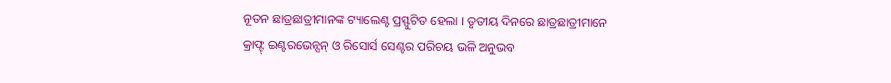ନୂତନ ଛାତ୍ରଛାତ୍ରୀମାନଙ୍କ ଟ୍ୟାଲେଣ୍ଟ ପ୍ରସ୍ଫୁଟିତ ହେଲା । ତୃତୀୟ ଦିନରେ ଛାତ୍ରଛାତ୍ରୀମାନେ କ୍ରାଫ୍ଟ୍ ଇଣ୍ଟରଭେନ୍ସନ୍ ଓ ରିସୋର୍ସ ସେଣ୍ଟର ପରିଚୟ ଭଳି ଅନୁଭବ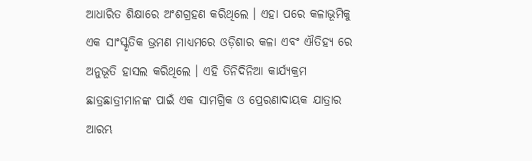ଆଧାରିତ ଶିକ୍ଷାରେ ଅଂଶଗ୍ରହଣ କରିଥିଲେ । ଏହା ପରେ କଳାଭୂମିକୁ ଏକ ସାଂସ୍କୃତିକ ଭ୍ରମଣ ମାଧ୍ୟମରେ ଓଡ଼ିଶାର କଳା ଏବଂ ଐତିହ୍ୟ ରେ ଅନୁଭୂତି ହାସଲ କରିଥିଲେ । ଏହି ତିନିଦିନିଆ କାର୍ଯ୍ୟକ୍ରମ ଛାତ୍ରଛାତ୍ରୀମାନଙ୍କ ପାଇଁ ଏକ ସାମଗ୍ରିକ ଓ ପ୍ରେରଣାଦାୟକ ଯାତ୍ରାର ଆରମ୍ଭ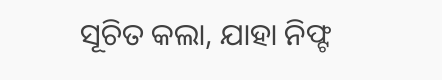ସୂଚିତ କଲା, ଯାହା ନିଫ୍ଟ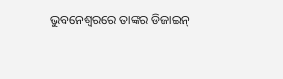ଭୁବନେଶ୍ୱରରେ ତାଙ୍କର ଡିଜାଇନ୍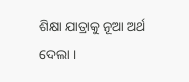ଶିକ୍ଷା ଯାତ୍ରାକୁ ନୂଆ ଅର୍ଥ ଦେଲା ।